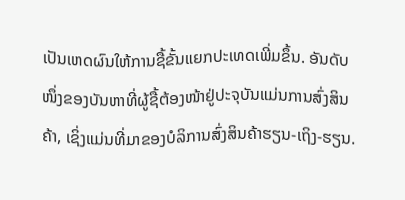ເປັນເຫດຜົນໃຫ້ການຊື້ຂັ້ນແຍກປະເທດເພີ່ມຂຶ້ນ. ອັນດັບໜຶ່ງຂອງບັນຫາທີ່ຜູ້ຊື້ຕ້ອງໜ້າຢູ່ປະຈຸບັນແມ່ນການສົ່ງສິນຄ້າ, ເຊິ່ງແມ່ນທີ່ມາຂອງບໍລິການສົ່ງສິນຄ້າຮຽນ-ເຖິງ-ຮຽນ.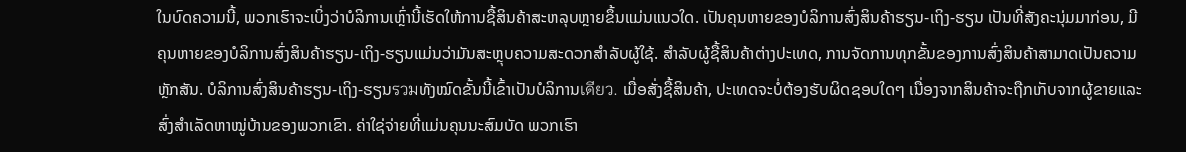ໃນບົດຄວາມນີ້, ພວກເຮົາຈະເບິ່ງວ່າບໍລິການເຫຼົ່ານີ້ເຮັດໃຫ້ການຊື້ສິນຄ້າສະຫລຸບຫຼາຍຂຶ້ນແມ່ນແນວໃດ. ເປັນຄຸນຫາຍຂອງບໍລິການສົ່ງສິນຄ້າຮຽນ-ເຖິງ-ຮຽນ ເປັນທີ່ສັງຄະນຸ່ມມາກ່ອນ, ມີຄຸນຫາຍຂອງບໍລິການສົ່ງສິນຄ້າຮຽນ-ເຖິງ-ຮຽນແມ່ນວ່າມັນສະຫຼຸບຄວາມສະດວກສຳລັບຜູ້ໃຊ້. ສໍາລັບຜູ້ຊື້ສິນຄ້າຕ່າງປະເທດ, ການຈັດການທຸກຂັ້ນຂອງການສົ່ງສິນຄ້າສາມາດເປັນຄວາມຫຼັກສັນ. ບໍລິການສົ່ງສິນຄ້າຮຽນ-ເຖິງ-ຮຽນรวมທັງໝົດຂັ້ນນີ້ເຂົ້າເປັນບໍລິການเดียว. ເມື່ອສັ່ງຊື້ສິນຄ້າ, ປະເທດຈະບໍ່ຕ້ອງຮັບຜິດຊອບໃດໆ ເນື່ອງຈາກສິນຄ້າຈະຖືກເກັບຈາກຜູ້ຂາຍແລະສົ່ງສຳເລັດຫາໝູ່ບ້ານຂອງພວກເຂົາ. ຄ່າໃຊ່ຈ່າຍທີ່ແມ່ນຄຸນນະສົມບັດ ພວກເຮົາ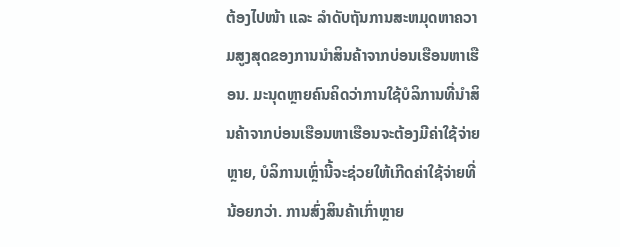ຕ້ອງໄປໜ້າ ແລະ ລຳດັບຖັນການສະຫມຸດຫາຄວາມສູງສຸດຂອງການນຳສິນຄ້າຈາກບ່ອນເຮືອນຫາເຮືອນ. ມະນຸດຫຼາຍຄົນຄິດວ່າການໃຊ້ບໍລິການທີ່ນຳສິນຄ້າຈາກບ່ອນເຮືອນຫາເຮືອນຈະຕ້ອງມີຄ່າໃຊ້ຈ່າຍຫຼາຍ, ບໍລິການເຫຼົ່ານີ້ຈະຊ່ວຍໃຫ້ເກີດຄ່າໃຊ້ຈ່າຍທີ່ນ້ອຍກວ່າ. ການສົ່ງສິນຄ້າເກົ່າຫຼາຍ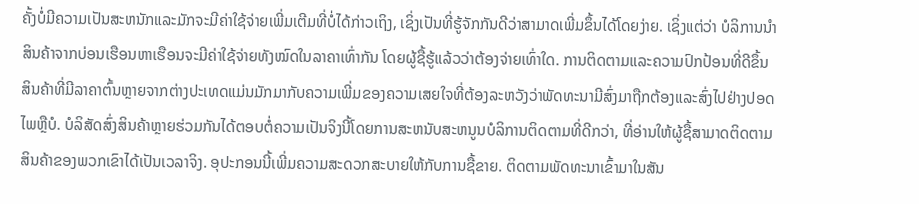ຄັ້ງບໍ່ມີຄວາມເປັນສະຫນັກແລະມັກຈະມີຄ່າໃຊ້ຈ່າຍເພີ່ມເຕີມທີ່ບໍ່ໄດ້ກ່າວເຖິງ, ເຊິ່ງເປັນທີ່ຮູ້ຈັກກັນດີວ່າສາມາດເພີ່ມຂຶ້ນໄດ້ໂດຍງ່າຍ. ເຊິ່ງແຕ່ວ່າ ບໍລິການນຳສິນຄ້າຈາກບ່ອນເຮືອນຫາເຮືອນຈະມີຄ່າໃຊ້ຈ່າຍທັງໝົດໃນລາຄາເທົ່າກັນ ໂດຍຜູ້ຊື້ຮູ້ແລ້ວວ່າຕ້ອງຈ່າຍເທົ່າໃດ. ການຕິດຕາມແລະຄວາມປົກປ້ອນທີ່ດີຂຶ້ນ ສິນຄ້າທີ່ມີລາຄາຕົ້ນຫຼາຍຈາກຕ່າງປະເທດແມ່ນມັກມາກັບຄວາມເພີ່ມຂອງຄວາມເສຍໃຈທີ່ຕ້ອງລະຫວັງວ່າພັດທະນາມີສົ່ງມາຖືກຕ້ອງແລະສົ່ງໄປຢ່າງປອດໄພຫຼືບໍ. ບໍລິສັດສົ່ງສິນຄ້າຫຼາຍຮ່ວມກັນໄດ້ຕອບຕໍ່ຄວາມເປັນຈິງນີ້ໂດຍການສະຫນັບສະຫນູນບໍລິການຕິດຕາມທີ່ດີກວ່າ, ທີ່ອ່ານໃຫ້ຜູ້ຊື້ສາມາດຕິດຕາມສິນຄ້າຂອງພວກເຂົາໄດ້ເປັນເວລາຈິງ. ອຸປະກອນນີ້ເພີ່ມຄວາມສະດວກສະບາຍໃຫ້ກັບການຊື້ຂາຍ. ຕິດຕາມພັດທະນາເຂົ້າມາໃນສັນ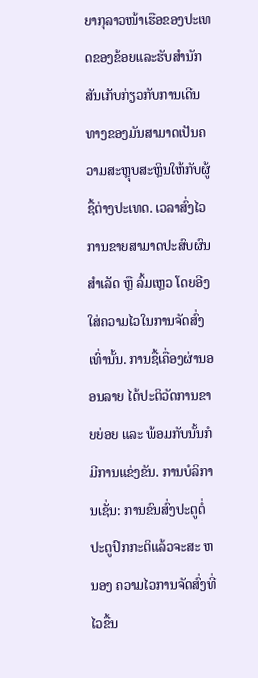ຍາກຸລາວໜ້າເຮືອຂອງປະເທດຂອງຂ້ອຍແລະຮັບສຳນັກສັນເກັບກ່ຽວກັບການເດີນທາງຂອງມັນສາມາດເປັນຄວາມສະຫຼຸບສະຫຼິນໃຫ້ກັບຜູ້ຊື້ຕ່າງປະເທດ. ເວລາສົ່ງໄວ ການຂາຍສາມາດປະສົບຜົນສໍາເລັດ ຫຼື ລົ້ມເຫຼວ ໂດຍອີງໃສ່ຄວາມໄວໃນການຈັດສົ່ງເທົ່ານັ້ນ. ການຊື້ເຄື່ອງຜ່ານອອນລາຍ ໄດ້ປະຕິວັດການຂາຍຍ່ອຍ ແລະ ພ້ອມກັບນັ້ນກໍມີການແຂ່ງຂັນ. ການບໍລິການເຊັ່ນ: ການຂົນສົ່ງປະຕູຕໍ່ປະຕູປົກກະຕິແລ້ວຈະສະ ຫນອງ ຄວາມໄວການຈັດສົ່ງທີ່ໄວຂື້ນ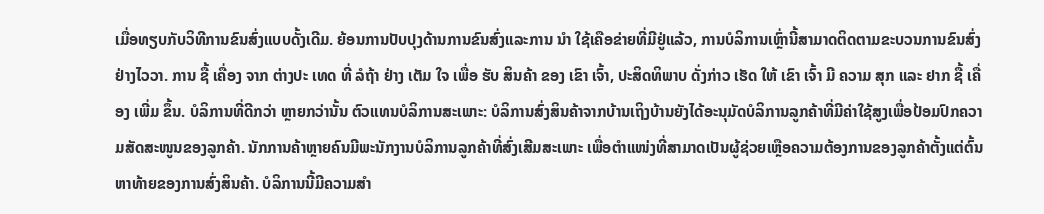ເມື່ອທຽບກັບວິທີການຂົນສົ່ງແບບດັ້ງເດີມ. ຍ້ອນການປັບປຸງດ້ານການຂົນສົ່ງແລະການ ນໍາ ໃຊ້ເຄືອຂ່າຍທີ່ມີຢູ່ແລ້ວ, ການບໍລິການເຫຼົ່ານີ້ສາມາດຕິດຕາມຂະບວນການຂົນສົ່ງຢ່າງໄວວາ. ການ ຊື້ ເຄື່ອງ ຈາກ ຕ່າງປະ ເທດ ທີ່ ລໍຖ້າ ຢ່າງ ເຕັມ ໃຈ ເພື່ອ ຮັບ ສິນຄ້າ ຂອງ ເຂົາ ເຈົ້າ, ປະສິດທິພາບ ດັ່ງກ່າວ ເຮັດ ໃຫ້ ເຂົາ ເຈົ້າ ມີ ຄວາມ ສຸກ ແລະ ຢາກ ຊື້ ເຄື່ອງ ເພີ່ມ ຂຶ້ນ. ບໍລິການທີ່ດີກວ່າ ຫຼາຍກວ່ານັ້ນ ຕົວແທນບໍລິການສະເພາະ: ບໍລິການສົ່ງສິນຄ້າຈາກບ້ານເຖິງບ້ານຍັງໄດ້ອະນຸມັດບໍລິການລູກຄ້າທີ່ມີຄ່າໃຊ້ສູງເພື່ອປ້ອມປົກຄວາມສັດສະໜູນຂອງລູກຄ້າ. ນັກການຄ້າຫຼາຍຄົນມີພະນັກງານບໍລິການລູກຄ້າທີ່ສົ່ງເສີມສະເພາະ ເພື່ອຕຳແໜ່ງທີ່ສາມາດເປັນຜູ້ຊ່ວຍເຫຼືອຄວາມຕ້ອງການຂອງລູກຄ້າຕັ້ງແຕ່ຕົ້ນຫາທ້າຍຂອງການສົ່ງສິນຄ້າ. ບໍລິການນີ້ມີຄວາມສຳ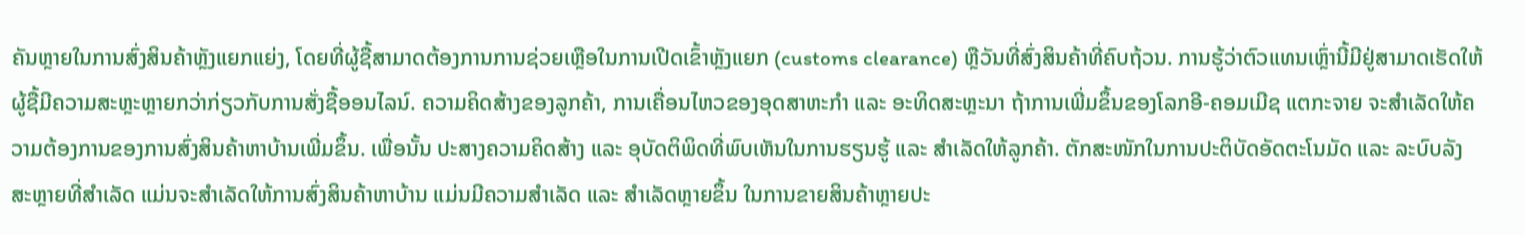ຄັນຫຼາຍໃນການສົ່ງສິນຄ້າຫຼັງແຍກແຍ່ງ, ໂດຍທີ່ຜູ້ຊື້ສາມາດຕ້ອງການການຊ່ວຍເຫຼືອໃນການເປີດເຂົ້າຫຼັງແຍກ (customs clearance) ຫຼືວັນທີ່ສົ່ງສິນຄ້າທີ່ຄົບຖ້ວນ. ການຮູ້ວ່າຕົວແທນເຫຼົ່ານີ້ມີຢູ່ສາມາດເຮັດໃຫ້ຜູ້ຊື້ມີຄວາມສະຫຼະຫຼາຍກວ່າກ່ຽວກັບການສັ່ງຊື້ອອນໄລນ໌. ຄວາມຄິດສ້າງຂອງລູກຄ້າ, ການເຄື່ອນໄຫວຂອງອຸດສາຫະກຳ ແລະ ອະທິດສະຫຼະນາ ຖ້າການເພີ່ມຂຶ້ນຂອງໂລກອີ-ຄອມເມີຊ ແຕກະຈາຍ ຈະສຳເລັດໃຫ້ຄວາມຕ້ອງການຂອງການສົ່ງສິນຄ້າຫາບ້ານເພີ່ມຂຶ້ນ. ເພື່ອນັ້ນ ປະສາງຄວາມຄິດສ້າງ ແລະ ອຸບັດຕິພິດທີ່ພົບເຫັນໃນການຮຽນຮູ້ ແລະ ສຳເລັດໃຫ້ລູກຄ້າ. ຕັກສະໜັກໃນການປະຕິບັດອັດຕະໂນມັດ ແລະ ລະບົບລັງສະຫຼາຍທີ່ສຳເລັດ ແມ່ນຈະສຳເລັດໃຫ້ການສົ່ງສິນຄ້າຫາບ້ານ ແມ່ນມີຄວາມສຳເລັດ ແລະ ສຳເລັດຫຼາຍຂຶ້ນ ໃນການຂາຍສິນຄ້າຫຼາຍປະ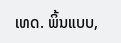ເທດ. ພິ້ນແບບ,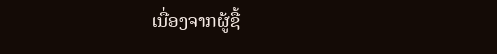ເນື່ອງຈາກຜູ້ຊື້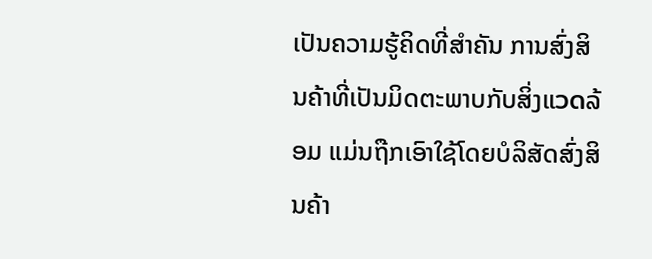ເປັນຄວາມຮູ້ຄິດທີ່ສຳຄັນ ການສົ່ງສິນຄ້າທີ່ເປັນມິດຕະພາບກັບສິ່ງແวดລ້ອມ ແມ່ນຖືກເອົາໃຊ້ໂດຍບໍລິສັດສົ່ງສິນຄ້າ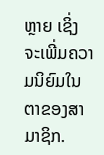ຫຼາຍ ເຊິ່ງຈະເພີ່ມຄວາມນິຍົມໃນຕາຂອງສາມາຊິກ.